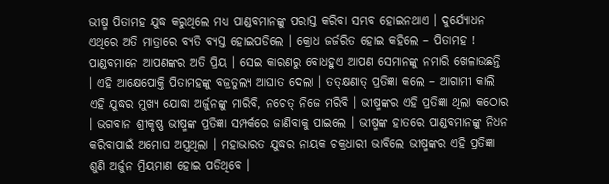ଭୀଷ୍ମ ପିତାମହ ଯୁଦ୍ଧ କରୁଥିଲେ ମଧ୍ୟ ପାଣ୍ଡବମାନଙ୍କୁ ପରାସ୍ତ କରିବା ସମ୍ଭବ ହୋଇନଥାଏ । ଦୁର୍ଯ୍ୟୋଧନ ଏଥିରେ ଅତି ମାତ୍ରାରେ ବ୍ୟତି ବ୍ୟସ୍ତ ହୋଇପଡିଲେ । କ୍ରୋଧ ଜର୍ଜରିତ ହୋଇ କହିଲେ – ପିତାମହ ! ପାଣ୍ଡବମାନେ ଆପଣଙ୍କର ଅତି ପ୍ରିୟ । ସେଇ କାରଣରୁ ବୋଧହୁଏ ଆପଣ ସେମାନଙ୍କୁ ନମାରି ଖେଳାଉଛନ୍ତି । ଏହି ଆକ୍ଷେପୋକ୍ତି ପିତାମହଙ୍କୁ ବଜ୍ରତୁଲ୍ୟ ଆଘାତ ଦେଲା । ତତ୍କ୍ଷଣାତ୍ ପ୍ରତିଜ୍ଞା କଲେ – ଆଗାମୀ କାଲି ଏହି ଯୁଦ୍ଧର ମୁଖ୍ୟ ଯୋଦ୍ଧା ଅର୍ଜୁନଙ୍କୁ ମାରିବି, ନଚେତ୍ ନିଜେ ମରିବି । ଭୀଷ୍ମଙ୍କର ଏହି ପ୍ରତିଜ୍ଞା ଥିଲା କଠୋର । ଭଗବାନ ଶ୍ରୀକୃଷ୍ଣ ଭୀଷ୍ମଙ୍କ ପ୍ରତିଜ୍ଞା ସମ୍ପର୍କରେ ଜାଣିବାକୁ ପାଇଲେ । ଭୀଷ୍ମଙ୍କ ହାତରେ ପାଣ୍ଡବମାନଙ୍କୁ ନିଧନ କରିବାପାଇଁ ଅମୋଘ ଅସ୍ତ୍ରଥିଲା । ମହାଭାରତ ଯୁଦ୍ଧର ନାୟକ ଚକ୍ରଧାରୀ ଭାବିଲେ ଭୀଷ୍ମଙ୍କର ଏହି ପ୍ରତିଜ୍ଞା ଶୁଣି ଅର୍ଜୁନ ମ୍ରିୟମାଣ ହୋଇ ପଡିଥିବେ ।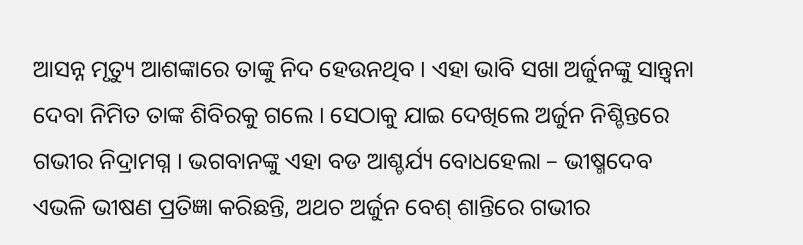ଆସନ୍ନ ମୃତ୍ୟୁ ଆଶଙ୍କାରେ ତାଙ୍କୁ ନିଦ ହେଉନଥିବ । ଏହା ଭାବି ସଖା ଅର୍ଜୁନଙ୍କୁ ସାନ୍ତ୍ୱନା ଦେବା ନିମିତ ତାଙ୍କ ଶିବିରକୁ ଗଲେ । ସେଠାକୁ ଯାଇ ଦେଖିଲେ ଅର୍ଜୁନ ନିଶ୍ଚିନ୍ତରେ ଗଭୀର ନିଦ୍ରାମଗ୍ନ । ଭଗବାନଙ୍କୁ ଏହା ବଡ ଆଶ୍ଚର୍ଯ୍ୟ ବୋଧହେଲା – ଭୀଷ୍ମଦେବ ଏଭଳି ଭୀଷଣ ପ୍ରତିଜ୍ଞା କରିଛନ୍ତି, ଅଥଚ ଅର୍ଜୁନ ବେଶ୍ ଶାନ୍ତିରେ ଗଭୀର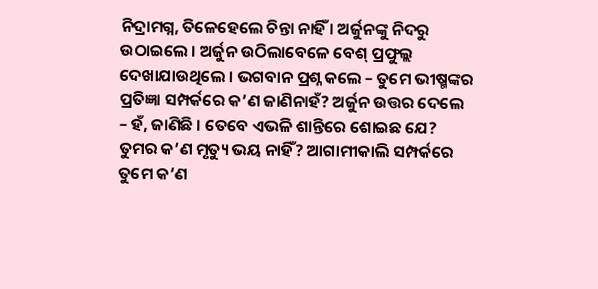ନିଦ୍ରାମଗ୍ନ, ତିଳେହେଲେ ଚିନ୍ତା ନାହିଁ । ଅର୍ଜୁନଙ୍କୁ ନିଦରୁ ଉଠାଇଲେ । ଅର୍ଜୁନ ଉଠିଲାବେଳେ ବେଶ୍ ପ୍ରଫୁଲ୍ଲ ଦେଖାଯାଉଥିଲେ । ଭଗବାନ ପ୍ରଶ୍ନ କଲେ – ତୁମେ ଭୀଷ୍ମଙ୍କର ପ୍ରତିଜ୍ଞା ସମ୍ପର୍କରେ କ’ଣ ଜାଣିନାହଁ? ଅର୍ଜୁନ ଉତ୍ତର ଦେଲେ – ହଁ, ଜାଣିଛି । ତେବେ ଏଭଳି ଶାନ୍ତିରେ ଶୋଇଛ ଯେ? ତୁମର କ’ଣ ମୃତ୍ୟୁ ଭୟ ନାହିଁ? ଆଗାମୀକାଲି ସମ୍ପର୍କରେ ତୁମେ କ’ଣ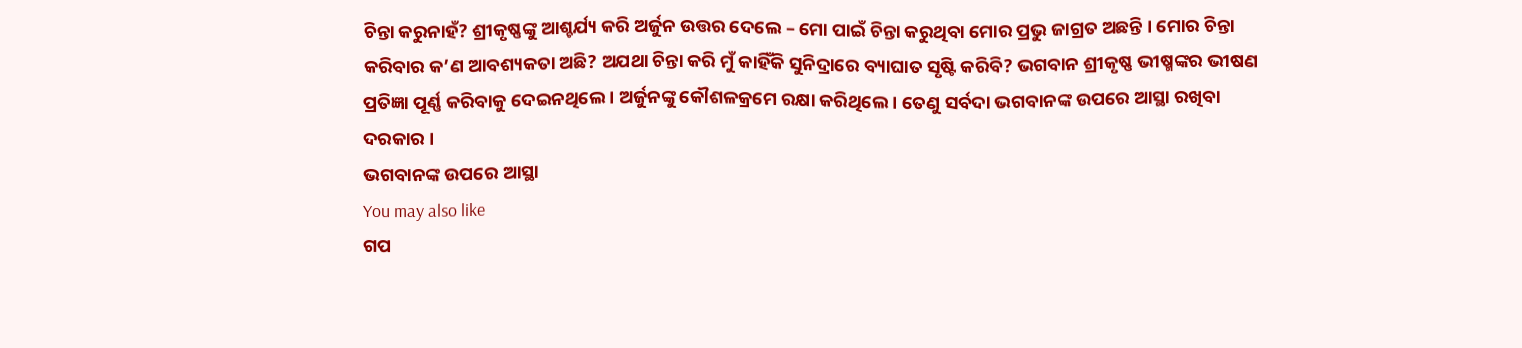ଚିନ୍ତା କରୁନାହଁ? ଶ୍ରୀକୃଷ୍ଣଙ୍କୁ ଆଶ୍ଚର୍ଯ୍ୟ କରି ଅର୍ଜୁନ ଉତ୍ତର ଦେଲେ – ମୋ ପାଇଁ ଚିନ୍ତା କରୁଥିବା ମୋର ପ୍ରଭୁ ଜାଗ୍ରତ ଅଛନ୍ତି । ମୋର ଚିନ୍ତା କରିବାର କ’ଣ ଆବଶ୍ୟକତା ଅଛି? ଅଯଥା ଚିନ୍ତା କରି ମୁଁ କାହିଁକି ସୁନିଦ୍ରାରେ ବ୍ୟାଘାତ ସୃଷ୍ଟି କରିବି? ଭଗବାନ ଶ୍ରୀକୃଷ୍ଣ ଭୀଷ୍ମଙ୍କର ଭୀଷଣ ପ୍ରତିଜ୍ଞା ପୂର୍ଣ୍ଣ କରିବାକୁ ଦେଇନଥିଲେ । ଅର୍ଜୁନଙ୍କୁ କୌଶଳକ୍ରମେ ରକ୍ଷା କରିଥିଲେ । ତେଣୁ ସର୍ବଦା ଭଗବାନଙ୍କ ଉପରେ ଆସ୍ଥା ରଖିବା ଦରକାର ।
ଭଗବାନଙ୍କ ଉପରେ ଆସ୍ଥା
You may also like
ଗପ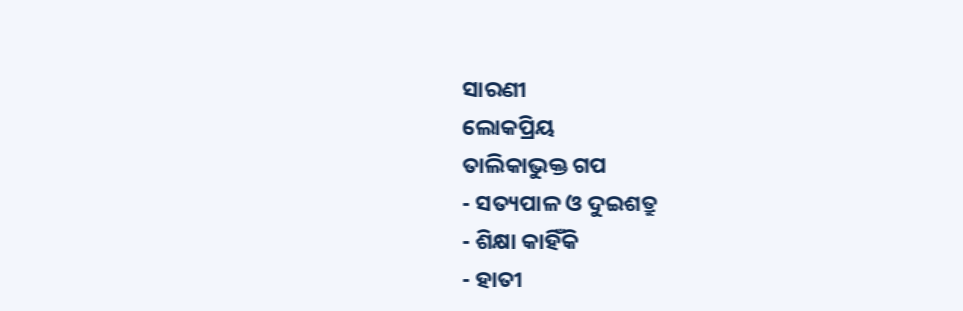ସାରଣୀ
ଲୋକପ୍ରିୟ
ତାଲିକାଭୁକ୍ତ ଗପ
- ସତ୍ୟପାଳ ଓ ଦୁଇଶତ୍ରୁ
- ଶିକ୍ଷା କାହିଁକି
- ହାତୀ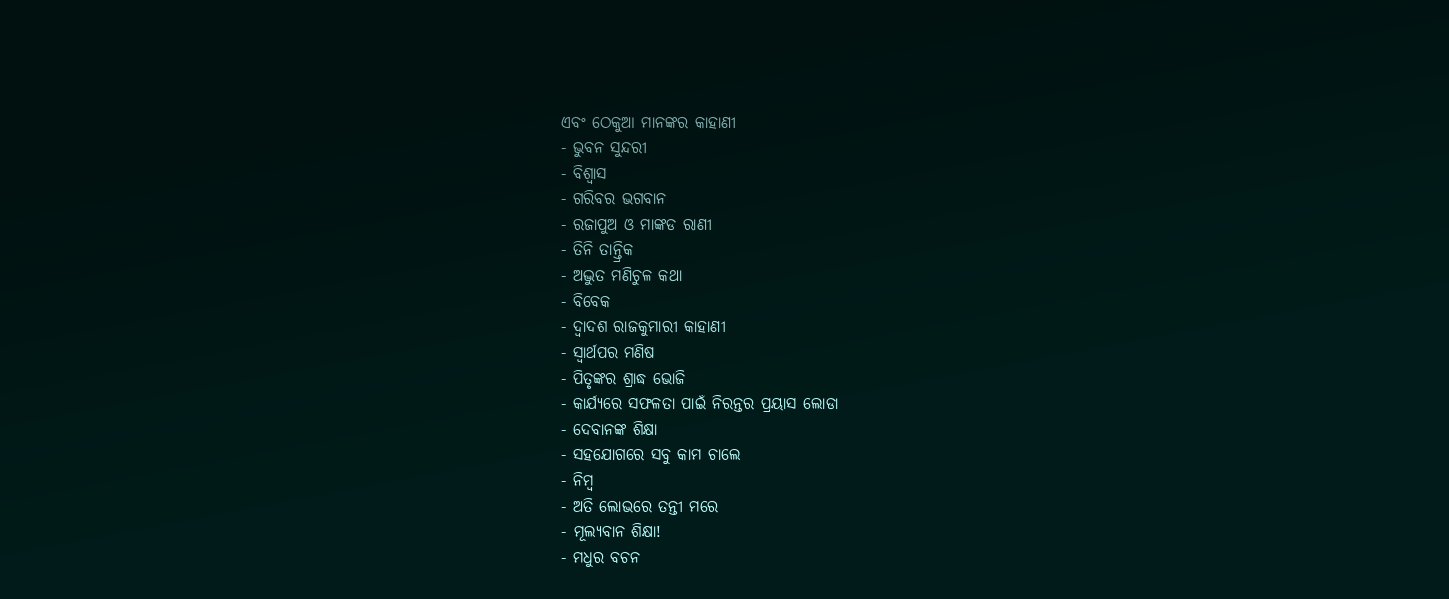ଏବଂ ଠେକୁଆ ମାନଙ୍କର କାହାଣୀ
- ଭୁବନ ସୁନ୍ଦରୀ
- ବିଶ୍ୱାସ
- ଗରିବର ଭଗବାନ
- ରଜାପୁଅ ଓ ମାଙ୍କଡ ରାଣୀ
- ତିନି ତାନ୍ତ୍ରିକ
- ଅଦ୍ଭୁତ ମଣିଚୁଳ କଥା
- ବିବେକ
- ଦ୍ୱାଦଶ ରାଜକୁମାରୀ କାହାଣୀ
- ସ୍ୱାର୍ଥପର ମଣିଷ
- ପିତୃଙ୍କର ଶ୍ରାଦ୍ଧ ଭୋଜି
- କାର୍ଯ୍ୟରେ ସଫଳତା ପାଇଁ ନିରନ୍ତର ପ୍ରୟାସ ଲୋଡା
- ଦେବାନଙ୍କ ଶିକ୍ଷା
- ସହଯୋଗରେ ସବୁ କାମ ଚାଲେ
- ନିମ୍ବ
- ଅତି ଲୋଭରେ ତନ୍ତୀ ମରେ
- ମୂଲ୍ୟବାନ ଶିକ୍ଷା!
- ମଧୁର ବଚନ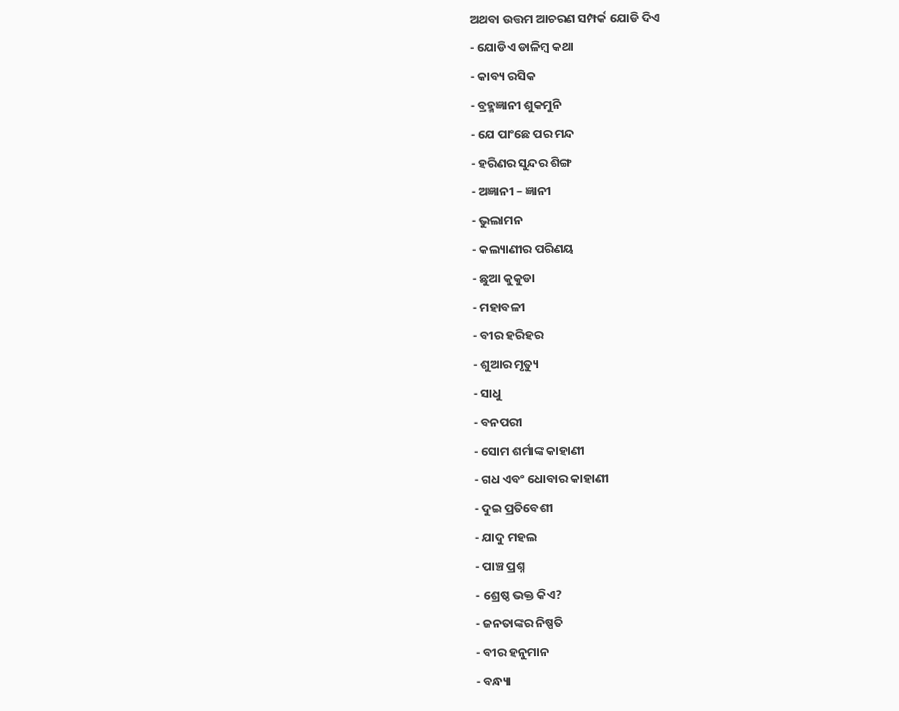ଅଥବା ଉତ୍ତମ ଆଚରଣ ସମ୍ପର୍କ ଯୋଡି ଦିଏ
- ଯୋଡିଏ ଡାଳିମ୍ବ କଥା
- କାବ୍ୟ ରସିକ
- ବ୍ରହ୍ମଜ୍ଞାନୀ ଶୁକମୁନି
- ଯେ ପାଂଛେ ପର ମନ୍ଦ
- ହରିଣର ସୁନ୍ଦର ଶିଙ୍ଗ
- ଅଜ୍ଞାନୀ – ଜ୍ଞାନୀ
- ଭୁଲାମନ
- କଲ୍ୟାଣୀର ପରିଣୟ
- ଛୁଆ କୁକୁଡା
- ମହାବଳୀ
- ବୀର ହରିହର
- ଶୁଆର ମୃତ୍ୟୁ
- ସାଧୁ
- ବନପରୀ
- ସୋମ ଶର୍ମାଙ୍କ କାହାଣୀ
- ଗଧ ଏବଂ ଧୋବାର କାହାଣୀ
- ଦୁଇ ପ୍ରତିବେଶୀ
- ଯାଦୁ ମହଲ
- ପାଞ୍ଚ ପ୍ରଶ୍ନ
- ଶ୍ରେଷ୍ଠ ଭକ୍ତ କିଏ?
- ଜନତାଙ୍କର ନିଷ୍ପତି
- ବୀର ହନୁମାନ
- ବନ୍ଧ୍ୟା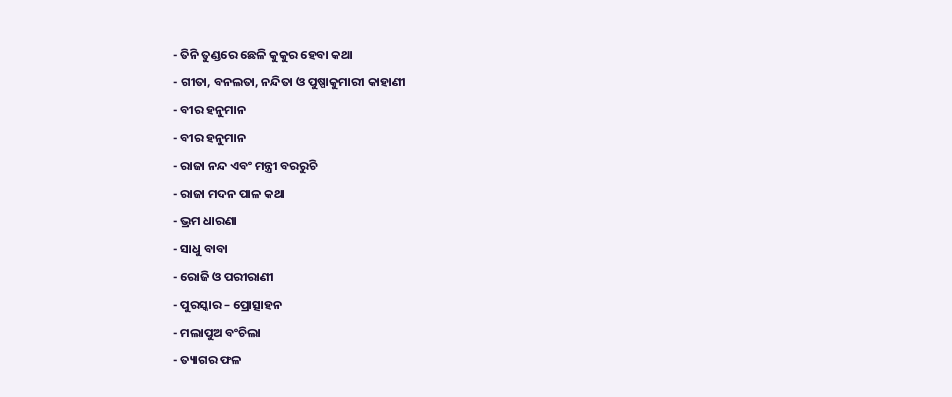- ତିନି ତୁଣ୍ଡରେ ଛେଳି କୁକୁର ହେବା କଥା
- ଗୀତା, ବନଲତା, ନନ୍ଦିତା ଓ ପୁଷ୍ପାକୁମାରୀ କାହାଣୀ
- ବୀର ହନୁମାନ
- ବୀର ହନୁମାନ
- ରାଜା ନନ୍ଦ ଏବଂ ମନ୍ତ୍ରୀ ବରରୁଚି
- ରାଜା ମଦନ ପାଳ କଥା
- ଭ୍ରମ ଧାରଣା
- ସାଧୁ ବାବା
- ରୋଜି ଓ ପରୀରାଣୀ
- ପୁରସ୍କାର – ପ୍ରୋତ୍ସାହନ
- ମଲାପୁଅ ବଂଚିଲା
- ତ୍ୟାଗର ଫଳ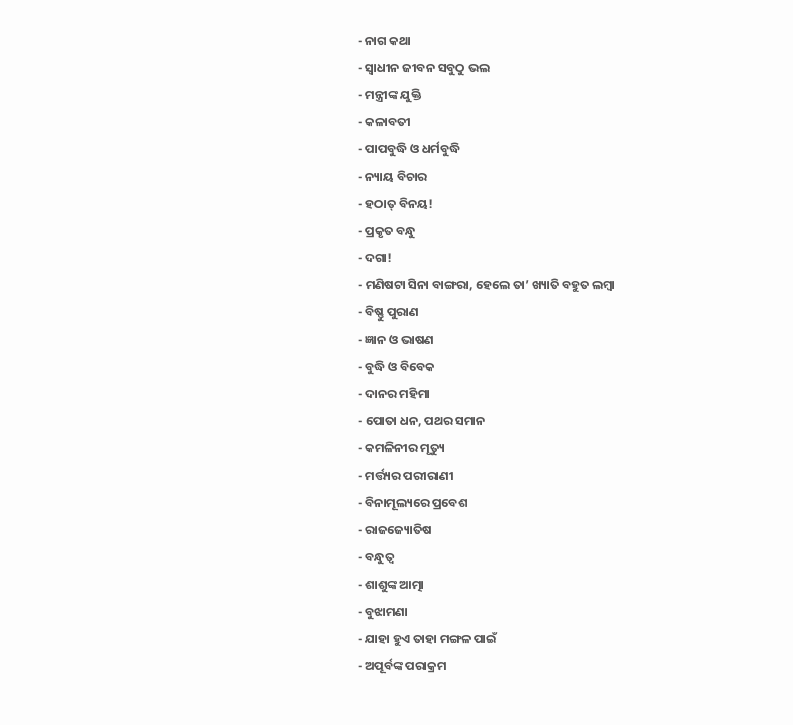- ନାଗ କଥା
- ସ୍ୱାଧୀନ ଜୀବନ ସବୁଠୁ ଭଲ
- ମନ୍ତ୍ରୀଙ୍କ ଯୁକ୍ତି
- କଳାବତୀ
- ପାପବୁଦ୍ଧି ଓ ଧର୍ମବୁଦ୍ଧି
- ନ୍ୟାୟ ବିଚାର
- ହଠାତ୍ ବିନୟ!
- ପ୍ରକୃତ ବନ୍ଧୁ
- ଦଗା!
- ମଣିଷଟା ସିନା ବାଙ୍ଗରା, ହେଲେ ତା’ ଖ୍ୟାତି ବହୁତ ଲମ୍ବା
- ବିଷ୍ଣୁ ପୁରାଣ
- ଜ୍ଞାନ ଓ ଭାଷଣ
- ବୁଦ୍ଧି ଓ ବିବେକ
- ଦାନର ମହିମା
- ପୋତା ଧନ, ପଥର ସମାନ
- କମଳିନୀର ମୃତ୍ୟୁ
- ମର୍ତ୍ତ୍ୟର ପରୀରାଣୀ
- ବିନାମୂଲ୍ୟରେ ପ୍ରବେଶ
- ରାଜଜ୍ୟୋତିଷ
- ବନ୍ଧୁତ୍ୱ
- ଶାଶୁଙ୍କ ଆତ୍ମା
- ବୁଝାମଣା
- ଯାହା ହୁଏ ତାହା ମଙ୍ଗଳ ପାଇଁ
- ଅପୂର୍ବଙ୍କ ପରାକ୍ରମ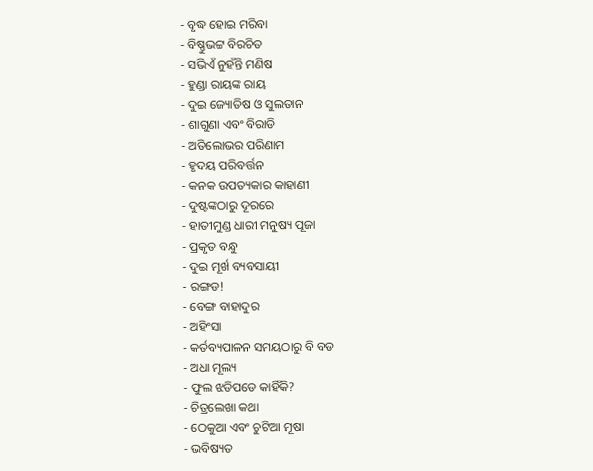- ବୃଦ୍ଧ ହୋଇ ମରିବା
- ବିଷ୍ଣୁଭଟ୍ଟ ବିରଚିତ
- ସଭିଏଁ ନୁହଁନ୍ତି ମଣିଷ
- ହୁଣ୍ଡା ରାୟଙ୍କ ରାୟ
- ଦୁଇ ଜ୍ୟୋତିଷ ଓ ସୁଲତାନ
- ଶାଗୁଣା ଏବଂ ବିରାଡି
- ଅତିଲୋଭର ପରିଣାମ
- ହୃଦୟ ପରିବର୍ତ୍ତନ
- କନକ ଉପତ୍ୟକାର କାହାଣୀ
- ଦୁଷ୍ଟଙ୍କଠାରୁ ଦୂରରେ
- ହାତୀମୁଣ୍ଡ ଧାରୀ ମନୁଷ୍ୟ ପୂଜା
- ପ୍ରକୃତ ବନ୍ଧୁ
- ଦୁଇ ମୂର୍ଖ ବ୍ୟବସାୟୀ
- ରଙ୍ଗଡ!
- ବେଙ୍ଗ ବାହାଦୁର
- ଅହିଂସା
- କର୍ତବ୍ୟପାଳନ ସମୟଠାରୁ ବି ବଡ
- ଅଧା ମୂଲ୍ୟ
- ଫୁଲ ଝଡିପଡେ କାହିଁକି?
- ଚିତ୍ରଲେଖା କଥା
- ଠେକୁଆ ଏବଂ ଚୁଟିଆ ମୂଷା
- ଭବିଷ୍ୟତ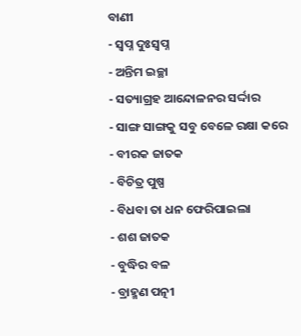ବାଣୀ
- ସ୍ୱପ୍ନ ଦୁଃସ୍ୱପ୍ନ
- ଅନ୍ତିମ ଇଚ୍ଛା
- ସତ୍ୟାଗ୍ରହ ଆନ୍ଦୋଳନର ସର୍ଦ୍ଦାର
- ସାଙ୍ଗ ସାଙ୍ଗକୁ ସବୁ ବେଳେ ରକ୍ଷା କରେ
- ବୀରକ ଜାତକ
- ବିଚିତ୍ର ପୁଷ୍ପ
- ବିଧବା ତା ଧନ ଫେରିପାଇଲା
- ଶଶ ଜାତକ
- ବୁଦ୍ଧିର ବଳ
- ବ୍ରାହ୍ମଣ ପତ୍ନୀ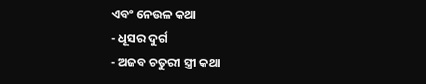ଏବଂ ନେଉଳ କଥା
- ଧୂସର ଦୁର୍ଗ
- ଅଜବ ଚତୁରୀ ସ୍ତ୍ରୀ କଥା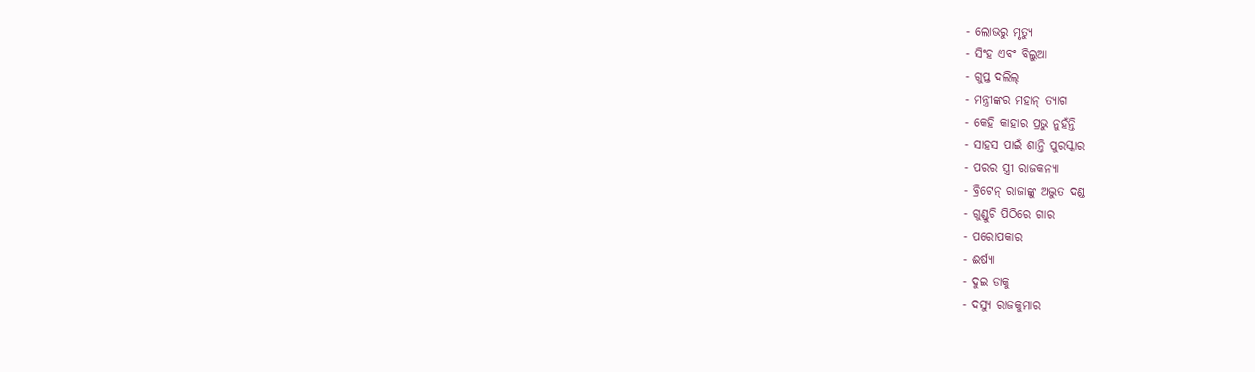- ଲୋଭରୁ ମୃତ୍ୟୁ
- ସିଂହ ଏବଂ ବିଲୁଆ
- ଗୁପ୍ତ ଦଲିଲ୍
- ମନ୍ତ୍ରୀଙ୍କର ମହାନ୍ ତ୍ୟାଗ
- କେହି କାହାର ପ୍ରଭୁ ନୁହଁନ୍ତି
- ସାହସ ପାଇଁ ଶାନ୍ତି ପୁରସ୍କାର
- ପରର ସ୍ତ୍ରୀ ରାଜକନ୍ୟା
- ବ୍ରିଟେନ୍ ରାଜାଙ୍କୁ ଅଦ୍ଭୁତ ଦଣ୍ଡ
- ଗୁଣ୍ଡୁଚି ପିଠିରେ ଗାର
- ପରୋପକାର
- ଈର୍ଷ୍ୟା
- ଦୁଇ ଡାକୁ
- ଦସ୍ୟୁ ରାଜକୁମାର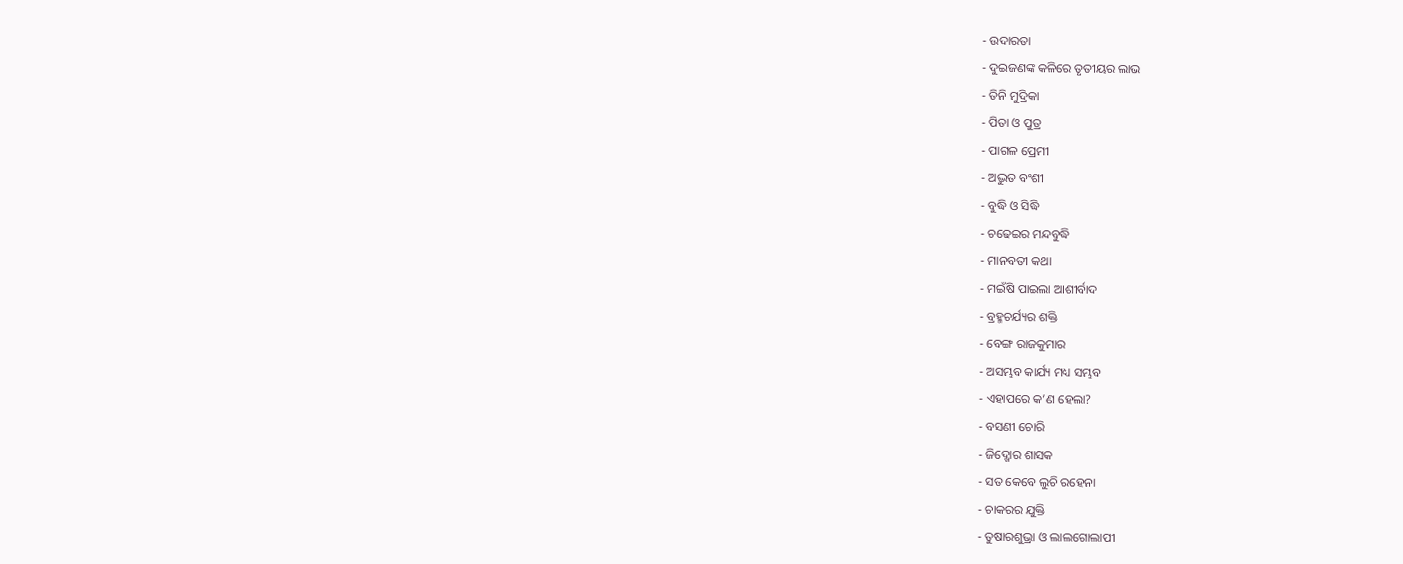- ଉଦାରତା
- ଦୁଇଜଣଙ୍କ କଳିରେ ତୃତୀୟର ଲାଭ
- ତିନି ମୁଦ୍ରିକା
- ପିତା ଓ ପୁତ୍ର
- ପାଗଳ ପ୍ରେମୀ
- ଅଦ୍ଭୁତ ବଂଶୀ
- ବୁଦ୍ଧି ଓ ସିଦ୍ଧି
- ଚଢେଇର ମନ୍ଦବୁଦ୍ଧି
- ମାନବତୀ କଥା
- ମଇଁଷି ପାଇଲା ଆଶୀର୍ବାଦ
- ବ୍ରହ୍ମଚର୍ଯ୍ୟର ଶକ୍ତି
- ବେଙ୍ଗ ରାଜକୁମାର
- ଅସମ୍ଭବ କାର୍ଯ୍ୟ ମଧ୍ୟ ସମ୍ଭବ
- ଏହାପରେ କ’ଣ ହେଲା?
- ବସଣୀ ଚୋରି
- ଜିଦ୍ଖୋର ଶାସକ
- ସତ କେବେ ଲୁଚି ରହେନା
- ଚାକରର ଯୁକ୍ତି
- ତୁଷାରଶୁଭ୍ରା ଓ ଲାଲଗୋଲାପୀ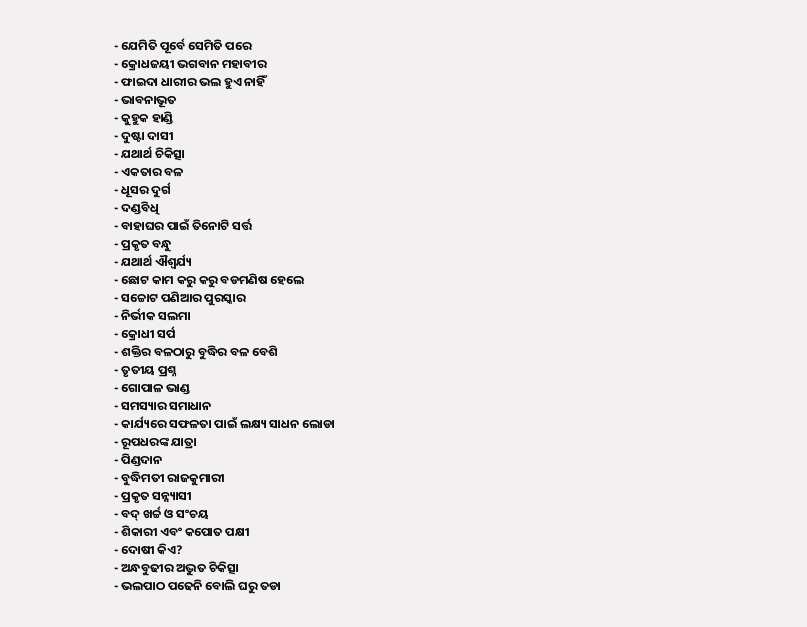- ଯେମିତି ପୂର୍ବେ ସେମିତି ପରେ
- କ୍ରୋଧଜୟୀ ଭଗବାନ ମହାବୀର
- ଫାଇଦା ଧାରୀର ଭଲ ହୁଏ ନାହିଁ
- ଭାବନାଭୂତ
- କୁହୁକ ହାଣ୍ଡି
- ଦୁଷ୍ଟା ଦାସୀ
- ଯଥାର୍ଥ ଚିକିତ୍ସା
- ଏକତାର ବଳ
- ଧୂସର ଦୁର୍ଗ
- ଦଣ୍ଡବିଧି
- ବାହାଘର ପାଇଁ ତିନୋଟି ସର୍ତ୍ତ
- ପ୍ରକୃତ ବନ୍ଧୁ
- ଯଥାର୍ଥ ଐଶ୍ୱର୍ଯ୍ୟ
- ଛୋଟ କାମ କରୁ କରୁ ବଡମଣିଷ ହେଲେ
- ସଚ୍ଚୋଟ ପଣିଆର ପୁରସ୍କାର
- ନିର୍ଭୀକ ସଲମା
- କ୍ରୋଧୀ ସର୍ପ
- ଶକ୍ତିର ବଳଠାରୁ ବୁଦ୍ଧିର ବଳ ବେଶି
- ତୃତୀୟ ପ୍ରଶ୍ନ
- ଗୋପାଳ ଭାଣ୍ଡ
- ସମସ୍ୟାର ସମାଧାନ
- କାର୍ଯ୍ୟରେ ସଫଳତା ପାଇଁ ଲକ୍ଷ୍ୟ ସାଧନ ଲୋଡା
- ରୂପଧରଙ୍କ ଯାତ୍ରା
- ପିଣ୍ଡଦାନ
- ବୁଦ୍ଧିମତୀ ରାଜକୁମାରୀ
- ପ୍ରକୃତ ସନ୍ନ୍ୟାସୀ
- ବଦ୍ ଖର୍ଚ୍ଚ ଓ ସଂଚୟ
- ଶିକାରୀ ଏବଂ କପୋତ ପକ୍ଷୀ
- ଦୋଷୀ କିଏ?
- ଅନ୍ଧବୁଢୀର ଅଦ୍ଭୁତ ଚିକିତ୍ସା
- ଭଲପାଠ ପଢେନି ବୋଲି ଘରୁ ତଡା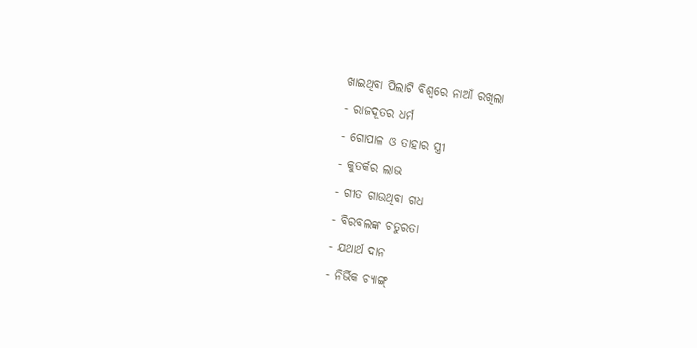ଖାଇଥିବା ପିଲାଟି ବିଶ୍ୱରେ ନାଆଁ ରଖିଲା
- ରାଜଦୂତର ଧର୍ମ
- ଗୋପାଳ ଓ ତାହାର ସ୍ତ୍ରୀ
- କୁତର୍କର ଲାଭ
- ଗୀତ ଗାଉଥିବା ଗଧ
- ବିରବଲଙ୍କ ଚତୁରତା
- ଯଥାର୍ଥ ଦାନ
- ନିର୍ଭିକ ଚ୍ୟାଙ୍ଗ୍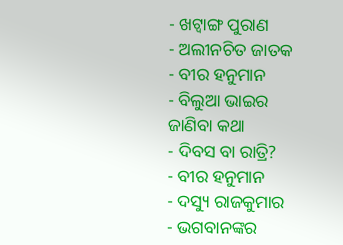- ଖଟ୍ୱାଙ୍ଗ ପୁରାଣ
- ଅଲୀନଚିତ ଜାତକ
- ବୀର ହନୁମାନ
- ବିଲୁଆ ଭାଇର ଜାଣିବା କଥା
- ଦିବସ ବା ରାତ୍ରି?
- ବୀର ହନୁମାନ
- ଦସ୍ୟୁ ରାଜକୁମାର
- ଭଗବାନଙ୍କର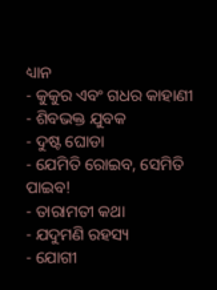ଧ୍ୟାନ
- କୁକୁର ଏବଂ ଗଧର କାହାଣୀ
- ଶିବଭକ୍ତ ଯୁବକ
- ଦୁଷ୍ଟ ଘୋଡା
- ଯେମିତି ରୋଇବ, ସେମିତି ପାଇବ!
- ତାରାମତୀ କଥା
- ଯଦୁମଣି ରହସ୍ୟ
- ଯୋଗୀ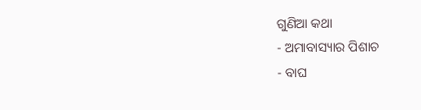ଗୁଣିଆ କଥା
- ଅମାବାସ୍ୟାର ପିଶାଚ
- ବାଘ